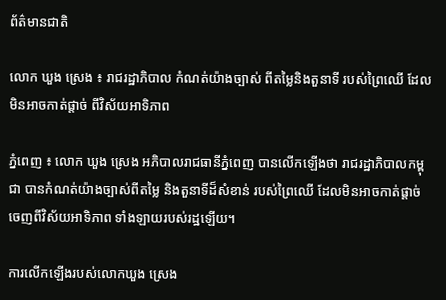ព័ត៌មានជាតិ

លោក ឃួង ស្រេង ៖ រាជរដ្ឋាភិបាល កំណត់យ៉ាងច្បាស់ ពីតម្លៃនិងតួនាទី របស់ព្រៃឈើ ដែលមិនអាចកាត់ផ្តាច់ ពីវិស័យអាទិភាព

ភ្នំពេញ ៖ លោក ឃួង ស្រេង អភិបាលរាជធានីភ្នំពេញ បានលើកឡើងថា រាជរដ្ឋាភិបាលកម្ពុជា បានកំណត់យ៉ាងច្បាស់ពីតម្លៃ និងតួនាទីដ៏សំខាន់ របស់ព្រៃឈើ ដែលមិនអាចកាត់ផ្តាច់ចេញពីវិស័យអាទិភាព ទាំងឡាយរបស់រដ្ឋឡើយ។

ការលើកឡើងរបស់លោកឃួង ស្រេង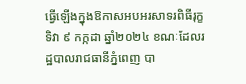ធ្វើឡើងក្នុងឱកាសអបអរសាទរពិធីរុក្ខទិវា ៩ កក្កដា ឆ្នាំ២០២៤ ខណៈដែលរដ្ឋបាលរាជធានីភ្នំពេញ បា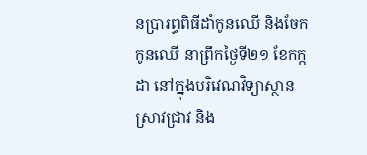នប្រារព្ធពិធីដាំកូនឈើ និងចែកកូនឈើ នាព្រឹកថ្ងៃទី២១ ខែកក្កដា នៅក្នុងបរិវេណវិទ្យាស្ថានស្រាវជ្រាវ និង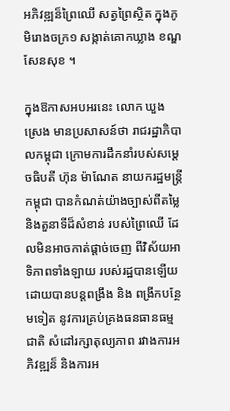អភិវឌ្ឍន៏ព្រៃឈើ សត្វព្រៃស្ថិត ក្នុងភូមិរោងចក្រ១ សង្កាត់គោកឃ្លាង ខណ្ឌសែនសុខ ។

ក្នុងឱកាសអបអរនេះ លោក ឃួង ស្រេង មានប្រសាសន៍ថា រាជរដ្ឋាភិបាលកម្ពុជា ក្រោមការដឹកនាំរបស់សម្តេចធិបតី ហ៊ុន ម៉ាណែត នាយករដ្ឋមន្ត្រីកម្ពុជា បានកំណត់យ៉ាងច្បាស់ពីតម្លៃ និងតួនាទីដ៏សំខាន់ របស់ព្រៃឈើ ដែលមិនអាចកាត់ផ្តាច់ចេញ ពីវិស័យអាទិភាពទាំងឡាយ របស់រដ្ឋបានឡើយ ដោយបានបន្តពង្រឹង និង ពង្រីកបន្ថែមទៀត នូវការគ្រប់គ្រងធនធានធម្មជាតិ សំដៅរក្សាតុល្យភាព រវាងការអភិវឌ្ឍន៏ និងការអ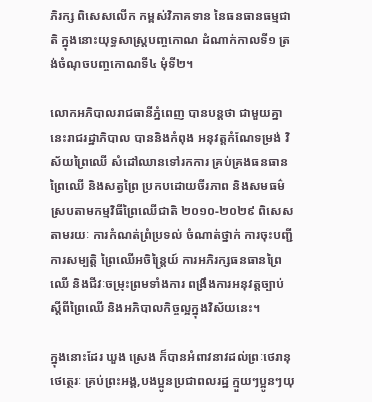ភិរក្ស ពិសេសលើក កម្ពស់វិភាគទាន នៃធនធានធម្មជាតិ ក្នុងនោះយុទ្ធសាស្ត្របញ្ចកោណ ដំណាក់កាលទី១ ត្រង់ចំណុចបញ្ចកោណទី៤ មុំទី២។

លោកអភិបាលរាជធានីភ្នំពេញ បានបន្តថា ជាមួយគ្នានេះរាជរដ្ឋាភិបាល បាននិងកំពុង អនុវត្តកំណែទម្រង់ វិស័យព្រៃឈើ សំដៅឈានទៅរកការ គ្រប់គ្រងធនធានព្រៃឈើ និងសត្វព្រៃ ប្រកបដោយចីរភាព និងសមធម៌ ស្របតាមកម្មវិធីព្រៃឈើជាតិ ២០១០-២០២៩ ពិសេសតាមរយៈ ការកំណត់ព្រំប្រទល់ ចំណាត់ថ្នាក់ ការចុះបញ្ជីការសម្បត្តិ ព្រៃឈើអចិន្ត្រៃយ៍ ការអភិរក្សធនធានព្រៃឈើ និងជីវៈចម្រុះព្រមទាំងការ ពង្រឹងការអនុវត្តច្បាប់ ស្តីពីព្រៃឈើ និងអភិបាលកិច្ចល្អក្នុងវិស័យនេះ។

ក្នុងនោះដែរ ឃួង ស្រេង ក៏បានអំពាវនាវដល់ព្រៈថេរានុថេត្ថេរៈ គ្រប់ព្រះអង្គ,បងប្អូនប្រជាពលរដ្ឋ ក្មួយៗប្អូនៗយុ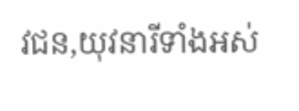វជន,យុវនារីទាំងអស់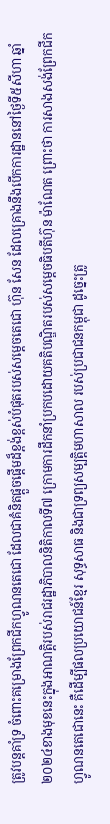ត្រូវបន្តគាំទ្រ ចំពោះគម្រោងព្រែកជីកហ្វូណនតេជោ ដែលជាគំនិតផ្តួចផ្តើមដ៏ខ្ពង់ខ្ពស់បំផុតរបស់សម្តេចតេជោ ហ៊ុន សែន ដែលគ្រោងនឹងបើកការដ្ឋាននៅថ្ងៃទី៥សីហា ឆ្នាំ២០២៤ខាងមុខនេះក្នុងអាណត្តិរបស់រាជរដ្ឋាភិបាលនិតិកាលទី៧ ក្រោមការដឹកនាំប្រកបដោយគតិបណ្ឌិតរបស់សម្តេចធិបតីហ៊ុន ម៉ាណែត ព្រោះថា ការសាងសង់ព្រែកជីកហ្វូណនតេជោនេះ គឺដើម្បីផលប្រយោជន៍ខ្មែរ សុទ្ធសាធ និងជាទ្រព្យសម្បត្តិមហាសាល របស់ប្រជាជនកម្ពុជា ដូច្នេះត្រូ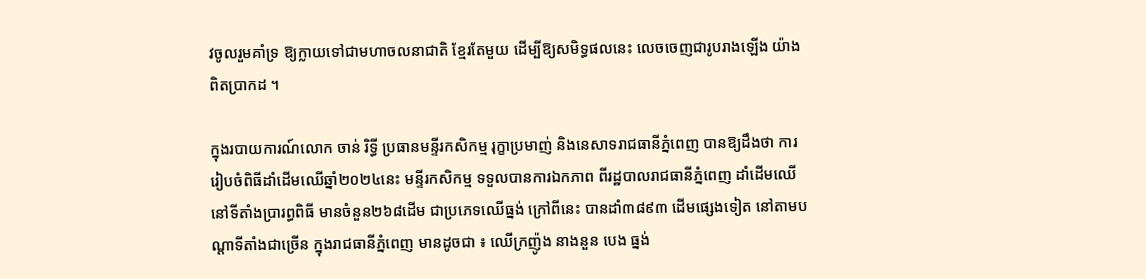វចូលរួមគាំទ្រ ឱ្យក្លាយទៅជាមហាចលនាជាតិ ខ្មែរតែមួយ ដើម្បីឱ្យសមិទ្ធផលនេះ លេចចេញជារូបរាងឡើង យ៉ាងពិតប្រាកដ ។

ក្នុងរបាយការណ៍លោក ចាន់ រិទ្ធី ប្រធានមន្ទីរកសិកម្ម រុក្ខាប្រមាញ់ និងនេសាទរាជធានីភ្នំពេញ បានឱ្យដឹងថា ការរៀបចំពិធីដាំដើមឈើឆ្នាំ២០២៤នេះ មន្ទីរកសិកម្ម ទទួលបានការឯកភាព ពីរដ្ឋបាលរាជធានីភ្នំពេញ ដាំដើមឈើនៅទីតាំងប្រារព្ធពិធី មានចំនួន២៦៨ដើម ជាប្រភេទឈើធ្នង់ ក្រៅពីនេះ បានដាំ៣៨៩៣ ដើមផ្សេងទៀត នៅតាមបណ្តាទីតាំងជាច្រើន ក្នុងរាជធានីភ្នំពេញ មានដូចជា ៖ ឈើក្រញ៉ូង នាងនួន បេង ធ្នង់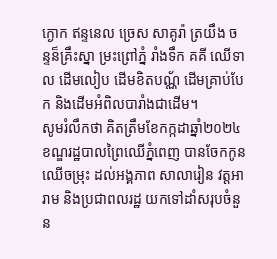ក្ងោក ឥន្ទនេល ច្រេស សាគូរ៉ា ត្រយឹង ចន្ទន៏គ្រឹះស្នា ម្រះព្រៅភ្នំ រាំងទឹក គគី ឈើទាល ដើមលៀប ដើមខិតបណ្ណ័ ដើមគ្រាប់បែក និងដើមអំពិលបារាំងជាដើម។
សូមរំលឹកថា គិតត្រឹមខែកក្កដាឆ្នាំ២០២៤ ខណ្ឌរដ្ឋបាលព្រៃឈើភ្នំពេញ បានចែកកូនឈើចម្រុះ ដល់អង្គភាព សាលារៀន វត្តអារាម និងប្រជាពលរដ្ឋ យកទៅដាំសរុបចំនួន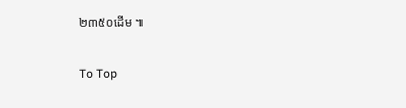២៣៥០ដើម ៕

To Top